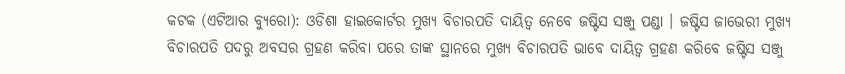କଟକ (ଏଟିଆର ବ୍ୟୁରୋ): ଓଡିଶା ହାଇକୋର୍ଟର ମୁଖ୍ୟ ବିଚାରପତି ଦାୟିତ୍ୱ ନେବେ ଜଷ୍ଟିସ ସଞ୍ଜୁ ପଣ୍ଡା । ଜଷ୍ଟିସ ଜାଭେରୀ ମୁଖ୍ୟ ବିଚାରପତି ପଦରୁ ଅବସର ଗ୍ରହଣ କରିବା ପରେ ତାଙ୍କ ସ୍ଥାନରେ ମୁଖ୍ୟ ବିଚାରପତି ଭାବେ ଦାୟିତ୍ୱ ଗ୍ରହଣ କରିବେ ଜଷ୍ଟିସ ସଞ୍ଜୁ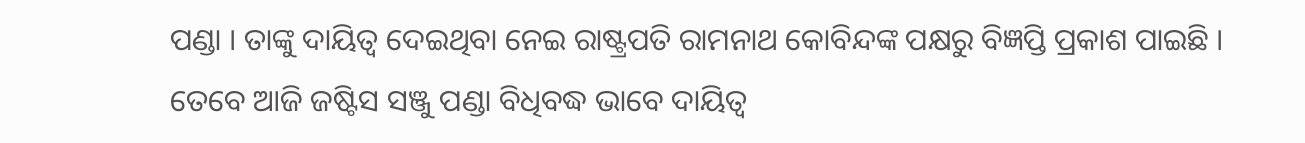ପଣ୍ଡା । ତାଙ୍କୁ ଦାୟିତ୍ୱ ଦେଇଥିବା ନେଇ ରାଷ୍ଟ୍ରପତି ରାମନାଥ କୋବିନ୍ଦଙ୍କ ପକ୍ଷରୁ ବିଜ୍ଞପ୍ତି ପ୍ରକାଶ ପାଇଛି ।
ତେବେ ଆଜି ଜଷ୍ଟିସ ସଞ୍ଜୁ ପଣ୍ଡା ବିଧିବଦ୍ଧ ଭାବେ ଦାୟିତ୍ୱ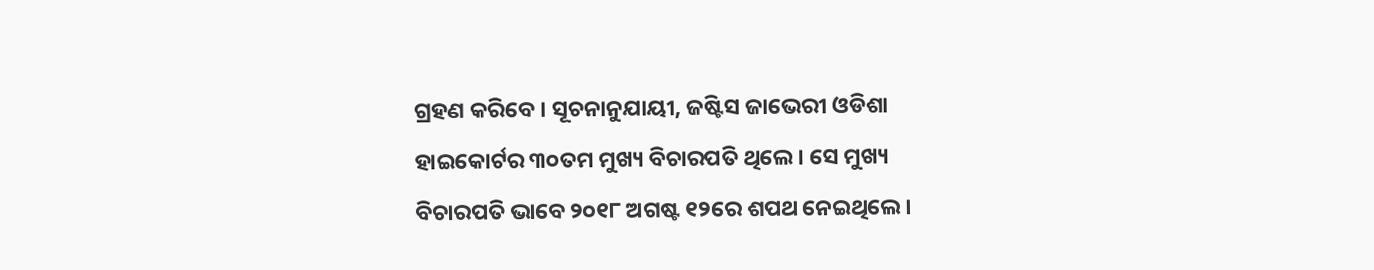ଗ୍ରହଣ କରିବେ । ସୂଚନାନୁଯାୟୀ, ଜଷ୍ଟିସ ଜାଭେରୀ ଓଡିଶା ହାଇକୋର୍ଟର ୩୦ତମ ମୁଖ୍ୟ ବିଚାରପତି ଥିଲେ । ସେ ମୁଖ୍ୟ ବିଚାରପତି ଭାବେ ୨୦୧୮ ଅଗଷ୍ଟ ୧୨ରେ ଶପଥ ନେଇଥିଲେ ।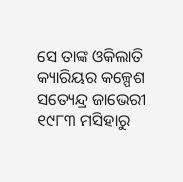ସେ ତାଙ୍କ ଓକିଲାତି କ୍ୟାରିୟର କଳ୍ପେଶ ସତ୍ୟେନ୍ଦ୍ର ଜାଭେରୀ ୧୯୮୩ ମସିହାରୁ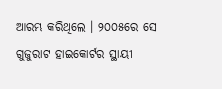ଆରମ୍ଭ କରିଥିଲେ । ୨୦୦୫ରେ ସେ ଗୁଜୁରାଟ ହାଇକୋର୍ଟର ସ୍ଥାୟୀ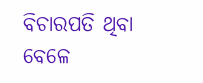ବିଚାରପତି ଥିବା ବେଳେ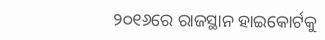୨୦୧୬ରେ ରାଜସ୍ଥାନ ହାଇକୋର୍ଟକୁ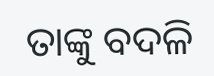ତାଙ୍କୁ ବଦଳି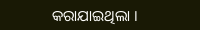କରାଯାଇଥିଲା ।